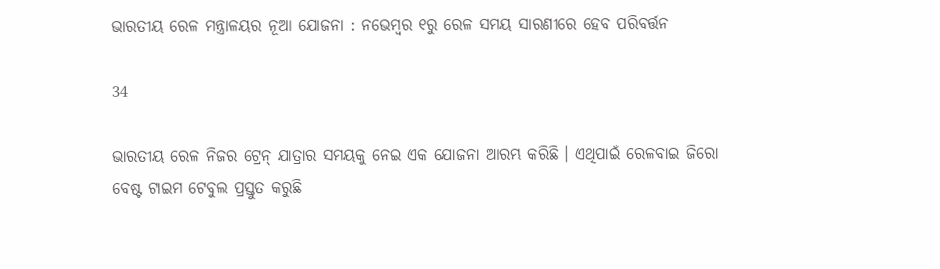ଭାରତୀୟ ରେଳ ମନ୍ତ୍ରାଳୟର ନୂଆ ଯୋଜନା : ନଭେମ୍ବର ୧ରୁ ରେଳ ସମୟ ସାରଣୀରେ ହେବ ପରିବର୍ତ୍ତନ

34

ଭାରତୀୟ ରେଳ ନିଜର ଟ୍ରେନ୍ ଯାତ୍ରାର ସମୟକୁ ନେଇ ଏକ ଯୋଜନା ଆରମ୍ଭ କରିଛି । ଏଥିପାଇଁ ରେଳବାଇ ଜିରୋ ବେଷ୍ଟ ଟାଇମ ଟେବୁଲ ପ୍ରସ୍ତୁତ କରୁଛି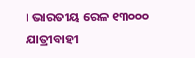। ଭାରତୀୟ ରେଳ ୧୩୦୦୦ ଯାତ୍ରୀବାହୀ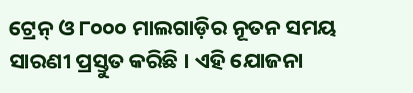ଟ୍ରେନ୍ ଓ ୮୦୦୦ ମାଲଗାଡ଼ିର ନୂତନ ସମୟ ସାରଣୀ ପ୍ରସ୍ତୁତ କରିଛି । ଏହି ଯୋଜନା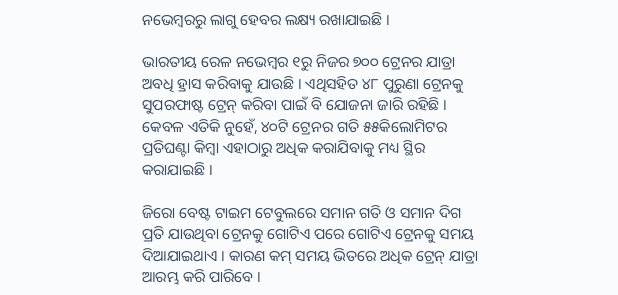ନଭେମ୍ବରରୁ ଲାଗୁ ହେବର ଲକ୍ଷ୍ୟ ରଖାଯାଇଛି ।

ଭାରତୀୟ ରେଳ ନଭେମ୍ବର ୧ରୁ ନିଜର ୭୦୦ ଟ୍ରେନର ଯାତ୍ରା ଅବଧି ହ୍ରାସ କରିବାକୁ ଯାଉଛି । ଏଥିସହିତ ୪୮ ପୁରୁଣା ଟ୍ରେନକୁ ସୁପରଫାଷ୍ଟ ଟ୍ରେନ୍ କରିବା ପାଇଁ ବି ଯୋଜନା ଜାରି ରହିଛି । କେବଳ ଏତିକି ନୁହେଁ, ୪୦ଟି ଟ୍ରେନର ଗତି ୫୫କିଲୋମିଟର ପ୍ରତିଘଣ୍ଟା କିମ୍ବା ଏହାଠାରୁ ଅଧିକ କରାଯିବାକୁ ମଧ୍ୟ ସ୍ଥିର କରାଯାଇଛି ।

ଜିରୋ ବେଷ୍ଟ ଟାଇମ ଟେବୁଲରେ ସମାନ ଗତି ଓ ସମାନ ଦିଗ ପ୍ରତି ଯାଉଥିବା ଟ୍ରେନକୁ ଗୋଟିଏ ପରେ ଗୋଟିଏ ଟ୍ରେନକୁ ସମୟ ଦିଆଯାଇଥାଏ । କାରଣ କମ୍ ସମୟ ଭିତରେ ଅଧିକ ଟ୍ରେନ୍ ଯାତ୍ରା ଆରମ୍ଭ କରି ପାରିବେ ।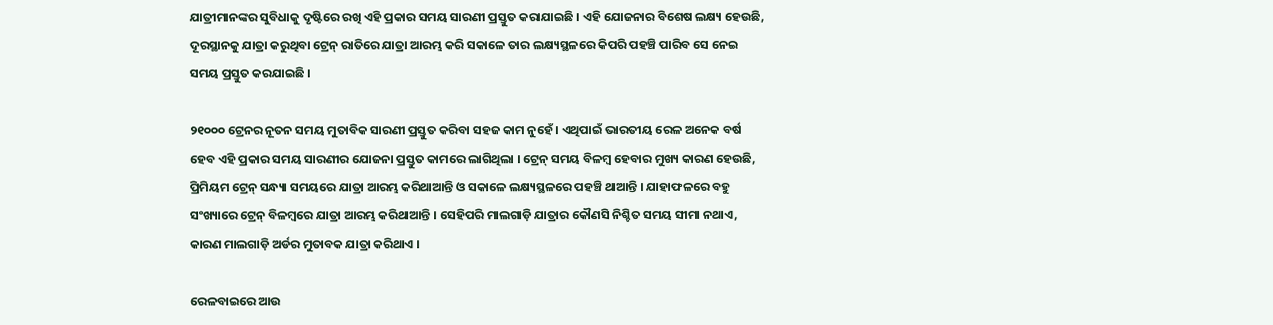ଯାତ୍ରୀମାନଙ୍କର ସୁବିଧାକୁ ଦୃଷ୍ଟିରେ ରଖି ଏହି ପ୍ରକାର ସମୟ ସାରଣୀ ପ୍ରସ୍ତୁତ କରାଯାଇଛି । ଏହି ଯୋଜନାର ବିଶେଷ ଲକ୍ଷ୍ୟ ହେଉଛି, ଦୂରସ୍ଥାନକୁ ଯାତ୍ରା କରୁଥିବା ଟ୍ରେନ୍ ରାତିରେ ଯାତ୍ରା ଆରମ୍ଭ କରି ସକାଳେ ତାର ଲକ୍ଷ୍ୟସ୍ଥଳରେ କିପରି ପହଞ୍ଚି ପାରିବ ସେ ନେଇ ସମୟ ପ୍ରସ୍ତୁତ କରଯାଇଛି ।

୨୧୦୦୦ ଟ୍ରେନର ନୂତନ ସମୟ ମୁତାବିକ ସାରଣୀ ପ୍ରସ୍ତୁତ କରିବା ସହଜ କାମ ନୁହେଁ । ଏଥିପାଇଁ ଭାରତୀୟ ରେଳ ଅନେକ ବର୍ଷ ହେବ ଏହି ପ୍ରକାର ସମୟ ସାରଣୀର ଯୋଜନା ପ୍ରସ୍ତୁତ କାମରେ ଲାଗିଥିଲା । ଟ୍ରେନ୍ ସମୟ ବିଳମ୍ବ ହେବାର ମୁଖ୍ୟ କାରଣ ହେଉଛି, ପ୍ରିମିୟମ ଟ୍ରେନ୍ ସନ୍ଧ୍ୟା ସମୟରେ ଯାତ୍ରା ଆରମ୍ଭ କରିଥାଆନ୍ତି ଓ ସକାଳେ ଲକ୍ଷ୍ୟସ୍ଥଳରେ ପହଞ୍ଚି ଥାଆନ୍ତି । ଯାହାଫଳରେ ବହୁ ସଂଖ୍ୟାରେ ଟ୍ରେନ୍ ବିଳମ୍ବରେ ଯାତ୍ରା ଆରମ୍ଭ କରିଥାଆନ୍ତି । ସେହିପରି ମାଲଗାଡ଼ି ଯାତ୍ରାର କୌଣସି ନିଶ୍ଚିତ ସମୟ ସୀମା ନଥାଏ, କାରଣ ମାଲଗାଡ଼ି ଅର୍ଡର ମୁତାବକ ଯାତ୍ରା କରିଥାଏ ।

ରେଳବାଇରେ ଆଉ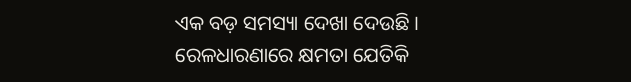ଏକ ବଡ଼ ସମସ୍ୟା ଦେଖା ଦେଉଛି । ରେଳଧାରଣାରେ କ୍ଷମତା ଯେତିକି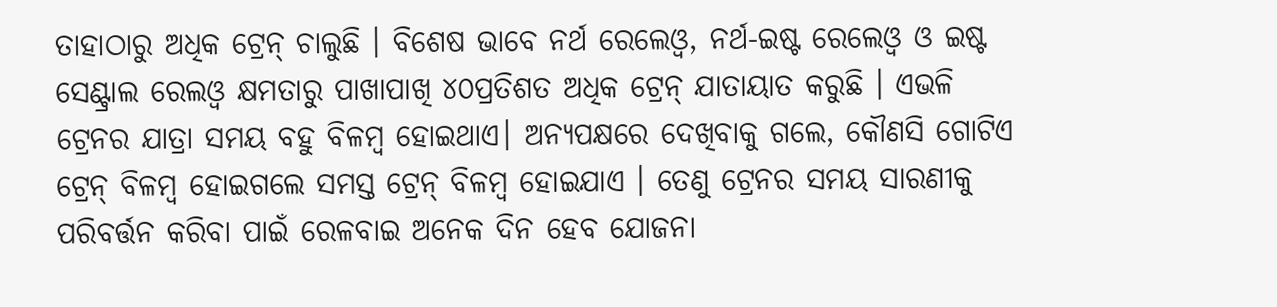ତାହାଠାରୁ ଅଧିକ ଟ୍ରେନ୍ ଚାଲୁଛି । ବିଶେଷ ଭାବେ ନର୍ଥ ରେଲେଓ୍ଵ, ନର୍ଥ-ଇଷ୍ଟ ରେଲେଓ୍ଵ ଓ ଇଷ୍ଟ ସେଣ୍ଟ୍ରାଲ ରେଲଓ୍ଵ କ୍ଷମତାରୁ ପାଖାପାଖି ୪୦ପ୍ରତିଶତ ଅଧିକ ଟ୍ରେନ୍ ଯାତାୟାତ କରୁଛି । ଏଭଳି ଟ୍ରେନର ଯାତ୍ରା ସମୟ ବହୁ ବିଳମ୍ବ ହୋଇଥାଏ। ଅନ୍ୟପକ୍ଷରେ ଦେଖିବାକୁ ଗଲେ, କୌଣସି ଗୋଟିଏ ଟ୍ରେନ୍ ବିଳମ୍ବ ହୋଇଗଲେ ସମସ୍ତ ଟ୍ରେନ୍ ବିଳମ୍ବ ହୋଇଯାଏ । ତେଣୁ ଟ୍ରେନର ସମୟ ସାରଣୀକୁ ପରିବର୍ତ୍ତନ କରିବା ପାଇଁ ରେଳବାଇ ଅନେକ ଦିନ ହେବ ଯୋଜନା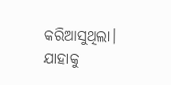କରିଆସୁଥିଲା। ଯାହାକୁ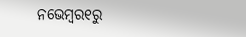ନଭେମ୍ବର୧ରୁ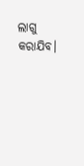ଲାଗୁ କରାଯିବ।